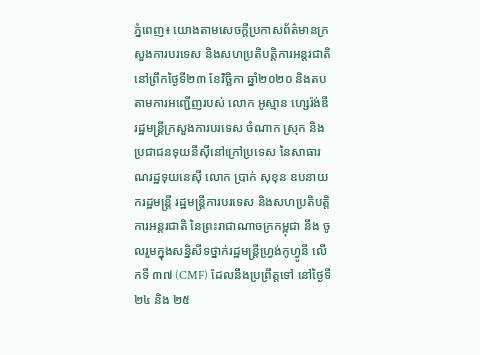ភ្នំពេញ៖ យោងតាមសេចក្តីប្រកាសព័ត៌មានក្រសួងការបរទេស និងសហប្រតិបត្តិការអន្តរជាតិ នៅព្រឹកថ្ងៃទី២៣ ខែវិច្ឆិកា ឆ្នាំ២០២០ និងតបតាមការអញ្ជើញរបស់ លោក អូស្មាន ហ្សេរ៉ង់ឌី រដ្ឋមន្ត្រីក្រសួងការបរទេស ចំណាក ស្រុក និងប្រជាជនទុយនីស៊ីនៅក្រៅប្រទេស នៃសាធារណរដ្ឋទុយនេស៊ី លោក ប្រាក់ សុខុន ឧបនាយករដ្ឋមន្ត្រី រដ្ឋមន្ត្រីការបរទេស និងសហប្រតិបត្តិការអន្តរជាតិ នៃព្រះរាជាណាចក្រកម្ពុជា នឹង ចូលរួមក្នុងសន្និសីទថ្នាក់រដ្ឋមន្ត្រីហ្វ្រង់កូហ្វូនី លើកទី ៣៧ (CMF) ដែលនឹងប្រព្រឹត្តទៅ នៅថ្ងៃទី ២៤ និង ២៥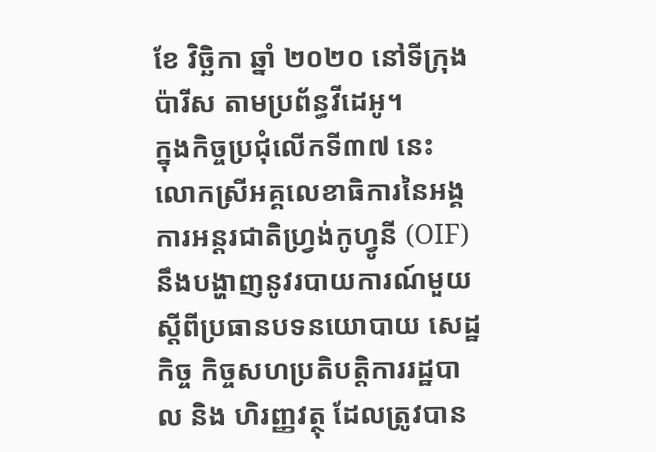ខែ វិច្ឆិកា ឆ្នាំ ២០២០ នៅទីក្រុងប៉ារីស តាមប្រព័ន្ធវីដេអូ។
ក្នុងកិច្ចប្រជុំលើកទី៣៧ នេះ លោកស្រីអគ្គលេខាធិការនៃអង្គការអន្តរជាតិហ្វ្រង់កូហ្វូនី (OIF) នឹងបង្ហាញនូវរបាយការណ៍មួយស្តីពីប្រធានបទនយោបាយ សេដ្ឋកិច្ច កិច្ចសហប្រតិបត្តិការរដ្ឋបាល និង ហិរញ្ញវត្ថុ ដែលត្រូវបាន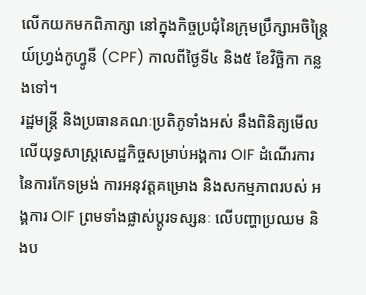លើកយកមកពិភាក្សា នៅក្នុងកិច្ចប្រជុំនៃក្រុមប្រឹក្សាអចិន្ត្រៃយ៍ហ្វ្រង់កូហ្វូនី (CPF) កាលពីថ្ងៃទី៤ និង៥ ខែវិច្ឆិកា កន្លងទៅ។
រដ្ឋមន្ត្រី និងប្រធានគណៈប្រតិភូទាំងអស់ នឹងពិនិត្យមើលលើយុទ្ធសាស្រ្តសេដ្ឋកិច្ចសម្រាប់អង្គការ OIF ដំណើរការនៃការកែទម្រង់ ការអនុវត្តគម្រោង និងសកម្មភាពរបស់ អង្គការ OIF ព្រមទាំងផ្លាស់ប្តូរទស្សនៈ លើបញ្ហាប្រឈម និងប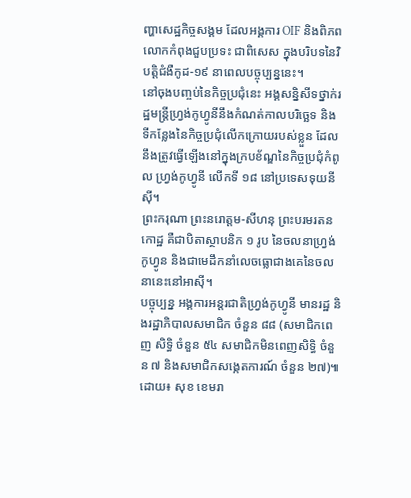ញ្ហាសេដ្ឋកិច្ចសង្គម ដែលអង្គការ OIF និងពិភពលោកកំពុងជួបប្រទះ ជាពិសេស ក្នុងបរិបទនៃវិបត្តិជំងឺកូដ-១៩ នាពេលបច្ចុប្បន្ននេះ។
នៅចុងបញ្ចប់នៃកិច្ចប្រជុំនេះ អង្គសន្និសីទថ្នាក់រដ្ឋមន្ត្រីហ្វ្រង់កូហ្វូនីនឹងកំណត់កាលបរិច្ឆេទ និង ទីកន្លែងនៃកិច្ចប្រជុំលើកក្រោយរបស់ខ្លួន ដែលនឹងត្រូវធ្វើឡើងនៅក្នុងក្របខ័ណ្ឌនៃកិច្ចប្រជុំកំពូល ហ្វ្រង់កូហ្វូនី លើកទី ១៨ នៅប្រទេសទុយនីស៊ី។
ព្រះករុណា ព្រះនរោត្តម-សីហនុ ព្រះបរមរតនកោដ្ឋ គឺជាបិតាស្ថាបនិក ១ រូប នៃចលនាហ្វ្រង់កូហ្វូន និងជាមេដឹកនាំលេចធ្លោជាងគេនៃចលនានេះនៅអាស៊ី។
បច្ចុប្បន្ន អង្គការអន្តរជាតិហ្វ្រង់កូហ្វូនី មានរដ្ឋ និងរដ្ឋាភិបាលសមាជិក ចំនួន ៨៨ (សមាជិកពេញ សិទ្ធិ ចំនួន ៥៤ សមាជិកមិនពេញសិទ្ធិ ចំនួន ៧ និងសមាជិកសង្កេតការណ៍ ចំនួន ២៧)៕
ដោយ៖ សុខ ខេមរា